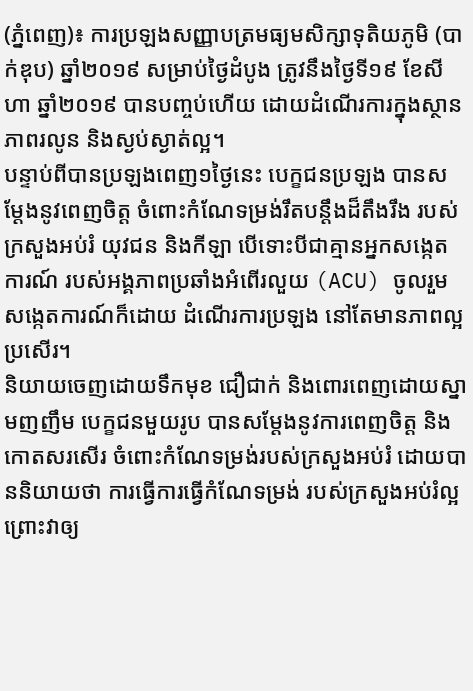(ភ្នំពេញ)៖ ការប្រឡងសញ្ញាបត្រមធ្យមសិក្សាទុតិយភូមិ (បាក់ឌុប) ឆ្នាំ២០១៩ សម្រាប់ថ្ងៃដំបូង ត្រូវនឹងថ្ងៃទី១៩ ខែសីហា ឆ្នាំ២០១៩ បានបញ្ចប់ហើយ ដោយដំណើរការក្នុងស្ថានភាពរលូន និងស្ងប់ស្ងាត់ល្អ។
បន្ទាប់ពីបានប្រឡងពេញ១ថ្ងៃនេះ បេក្ខជនប្រឡង បានសម្ដែងនូវពេញចិត្ត ចំពោះកំណែទម្រង់រឹតបន្តឹងដ៏តឹងរឹង របស់ក្រសួងអប់រំ យុវជន និងកីឡា បើទោះបីជាគ្មានអ្នកសង្កេតការណ៍ របស់អង្គភាពប្រឆាំងអំពើរលួយ (ACU) ចូលរួមសង្កេតការណ៍ក៏ដោយ ដំណើរការប្រឡង នៅតែមានភាពល្អប្រសើរ។
និយាយចេញដោយទឹកមុខ ជឿជាក់ និងពោរពេញដោយស្នាមញញឹម បេក្ខជនមួយរូប បានសម្ដែងនូវការពេញចិត្ត និងកោតសរសើរ ចំពោះកំណែទម្រង់របស់ក្រសួងអប់រំ ដោយបាននិយាយថា ការធ្វើការធ្វើកំណែទម្រង់ របស់ក្រសួងអប់រំល្អ ព្រោះវាឲ្យ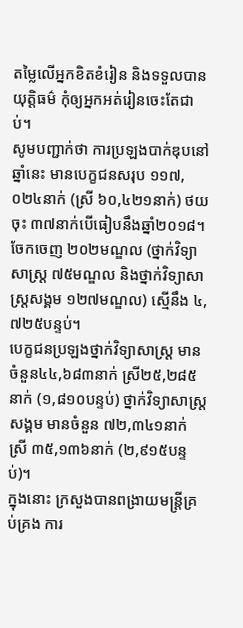តម្លៃលើអ្នកខិតខំរៀន និងទទួលបានយុត្ដិធម៌ កុំឲ្យអ្នកអត់រៀនចេះតែជាប់។
សូមបញ្ជាក់ថា ការប្រឡងបាក់ឌុបនៅឆ្នាំនេះ មានបេក្ខជនសរុប ១១៧,០២៤នាក់ (ស្រី ៦០,៤២១នាក់) ថយចុះ ៣៧នាក់បើធៀបនឹងឆ្នាំ២០១៨។ ចែកចេញ ២០២មណ្ឌល (ថ្នាក់វិទ្យាសាស្ត្រ ៧៥មណ្ឌល និងថ្នាក់វិទ្យាសាស្ត្រសង្គម ១២៧មណ្ឌល) ស្មើនឹង ៤,៧២៥បន្ទប់។
បេក្ខជនប្រឡងថ្នាក់វិទ្យាសាស្ត្រ មានចំនួន៤៤,៦៨៣នាក់ ស្រី២៥,២៨៥នាក់ (១,៨១០បន្ទប់) ថ្នាក់វិទ្យាសាស្ត្រសង្គម មានចំនួន ៧២,៣៤១នាក់ ស្រី ៣៥,១៣៦នាក់ (២,៩១៥បន្ទប់)។
ក្នុងនោះ ក្រសួងបានពង្រាយមន្ត្រីគ្រប់គ្រង ការ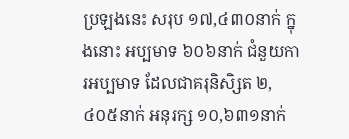ប្រឡងនេះ សរុប ១៧,៤៣០នាក់ ក្នុងនោះ អប្បមាទ ៦០៦នាក់ ជំនួយការអប្បមាទ ដែលជាគរុនិសិ្សត ២,៤០៥នាក់ អនុរក្ស ១០,៦៣១នាក់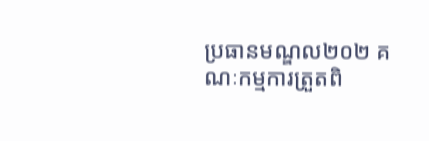ប្រធានមណ្ឌល២០២ គណៈកម្មការត្រួតពិ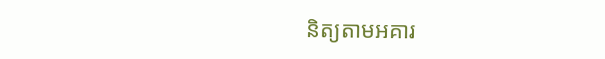និត្យតាមអគារ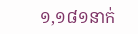១,១៨១នាក់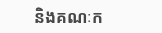និងគណៈក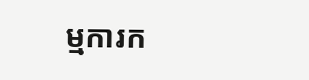ម្មការក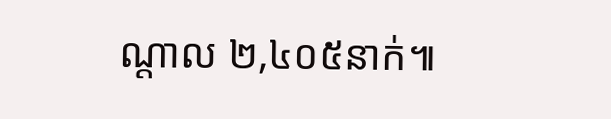ណ្តាល ២,៤០៥នាក់៕